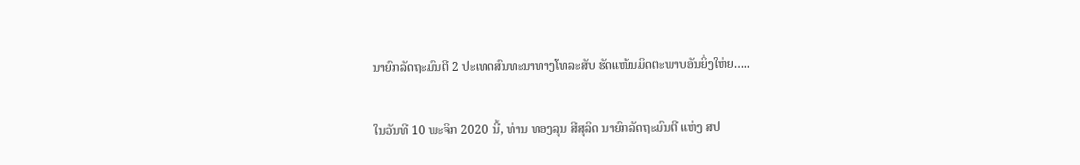ນາຍົກລັດຖະມົນຕີ 2 ປະເທດສົນທະນາທາງໂທລະສັບ ຮັດແໜ້ນມິດຕະພາບອັນຍິ່ງໃຫ່ຍ…..

ໃນວັນທີ 10 ພະຈິກ 2020 ນີ້, ທ່ານ ທອງລຸນ ສີສຸລິດ ນາຍົກລັດຖະມົນຕີ ແຫ່ງ ສປ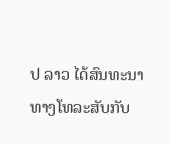ປ ລາວ ໄດ້ສົນທະນາທາງໂທລະສັບກັບ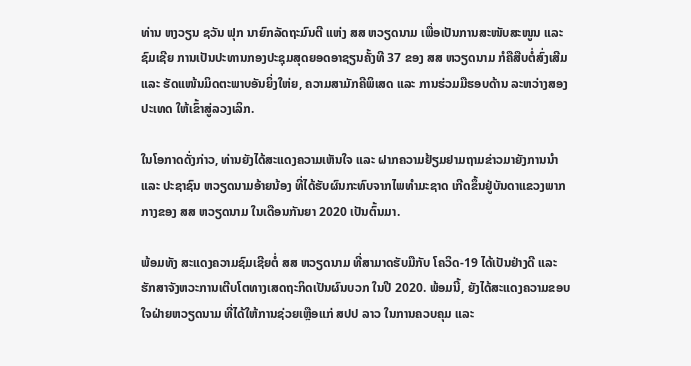ທ່ານ ຫງວຽນ ຊວັນ ຟຸກ ນາຍົກລັດຖະມົນຕີ ແຫ່ງ ສສ ຫວຽດນາມ ເພື່ອເປັນການສະໜັບສະໜູນ ແລະ ຊົມເຊີຍ ການເປັນປະທານກອງປະຊຸມສຸດຍອດອາຊຽນຄັ້ງທີ 37 ຂອງ ສສ ຫວຽດນາມ ກໍຄືສືບຕໍ່ສົ່ງເສີມ ແລະ ຮັດແໜ້ນມິດຕະພາບອັນຍິ່ງໃຫ່ຍ, ຄວາມສາມັກຄີພິເສດ ແລະ ການຮ່ວມມືຮອບດ້ານ ລະຫວ່າງສອງປະເທດ ໃຫ້ເຂົ້າສູ່ລວງເລິກ.

ໃນໂອກາດດັ່ງກ່າວ, ທ່ານຍັງໄດ້ສະແດງຄວາມເຫັນໃຈ ແລະ ຝາກຄວາມຢ້ຽມຢາມຖາມຂ່າວມາຍັງການນຳ ແລະ ປະຊາຊົນ ຫວຽດນາມອ້າຍນ້ອງ ທີ່ໄດ້ຮັບຜົນກະທົບຈາກໄພທຳມະຊາດ ເກີດຂຶ້ນຢູ່ບັນດາແຂວງພາກກາງຂອງ ສສ ຫວຽດນາມ ໃນເດືອນກັນຍາ 2020 ເປັນຕົ້ນມາ.

ພ້ອມທັງ ສະແດງຄວາມຊົມເຊີຍຕໍ່ ສສ ຫວຽດນາມ ທີ່ສາມາດຮັບມືກັບ ໂຄວິດ-19 ໄດ້ເປັນຢ່າງດີ ແລະ ຮັກສາຈັງຫວະການເຕີບໂຕທາງເສດຖະກິດເປັນຜົນບວກ ໃນປີ 2020. ພ້ອມນີ້, ຍັງໄດ້ສະແດງຄວາມຂອບໃຈຝ່າຍຫວຽດນາມ ທີ່ໄດ້ໃຫ້ການຊ່ວຍເຫຼືອແກ່ ສປປ ລາວ ໃນການຄວບຄຸມ ແລະ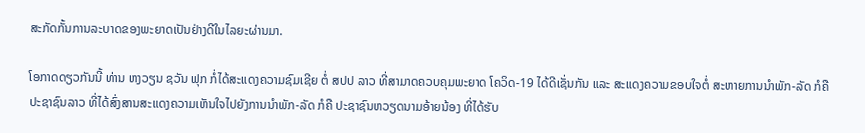ສະກັດກັ້ນການລະບາດຂອງພະຍາດເປັນຢ່າງດີໃນໄລຍະຜ່ານມາ.

ໂອກາດດຽວກັນນີ້ ທ່ານ ຫງວຽນ ຊວັນ ຟຸກ ກໍ່ໄດ້ສະແດງຄວາມຊົມເຊີຍ ຕໍ່ ສປປ ລາວ ທີ່ສາມາດຄວບຄຸມພະຍາດ ໂຄວິດ-19 ໄດ້ດີເຊັ່ນກັນ ແລະ ສະແດງຄວາມຂອບໃຈຕໍ່ ສະຫາຍການນຳພັກ-ລັດ ກໍຄື ປະຊາຊົນລາວ ທີ່ໄດ້ສົ່ງສານສະແດງຄວາມເຫັນໃຈໄປຍັງການນຳພັກ-ລັດ ກໍຄື ປະຊາຊົນຫວຽດນາມອ້າຍນ້ອງ ທີ່ໄດ້ຮັບ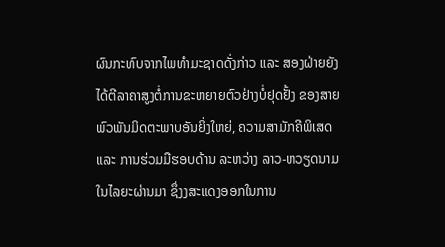ຜົນກະທົບຈາກໄພທຳມະຊາດດັ່ງກ່າວ ແລະ ສອງຝ່າຍຍັງໄດ້ຕີລາຄາສູງຕໍ່ການຂະຫຍາຍຕົວຢ່າງບໍ່ຢຸດຢັ້ງ ຂອງສາຍພົວພັນມິດຕະພາບອັນຍິ່ງໃຫຍ່, ຄວາມສາມັກຄີພິເສດ ແລະ ການຮ່ວມມືຮອບດ້ານ ລະຫວ່າງ ລາວ-ຫວຽດນາມ ໃນໄລຍະຜ່ານມາ ຊຶ່ງງສະແດງອອກໃນການ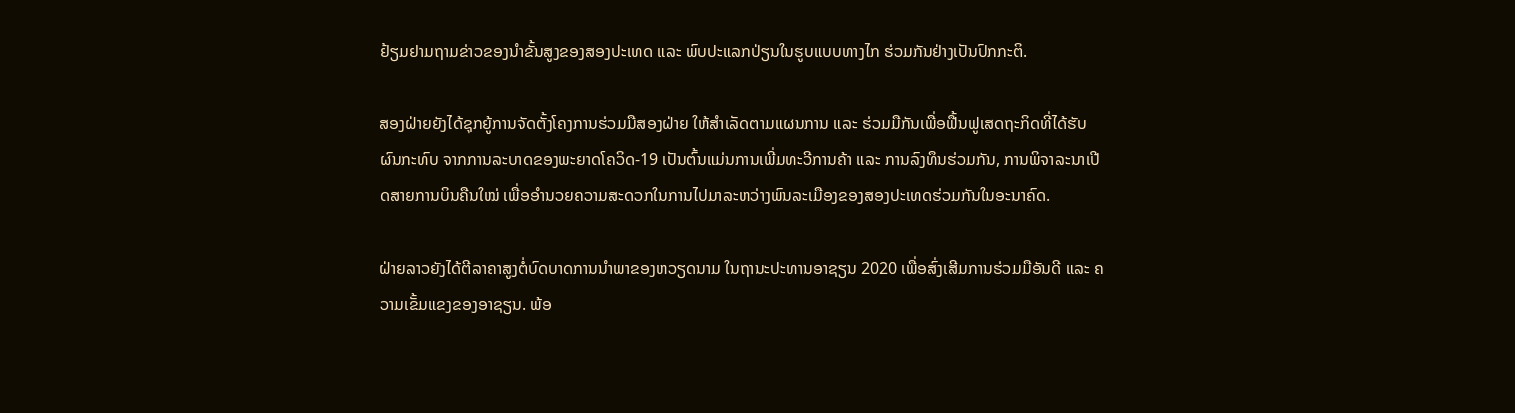ຢ້ຽມຢາມຖາມຂ່າວຂອງນຳຂັ້ນສູງຂອງສອງປະເທດ ແລະ ພົບປະແລກປ່ຽນໃນຮູບແບບທາງໄກ ຮ່ວມກັນຢ່າງເປັນປົກກະຕິ.

ສອງຝ່າຍຍັງໄດ້ຊຸກຍູ້ການຈັດຕັ້ງໂຄງການຮ່ວມມືສອງຝ່າຍ ໃຫ້ສຳເລັດຕາມແຜນການ ແລະ ຮ່ວມມືກັນເພື່ອຟື້ນຟູເສດຖະກິດທີ່ໄດ້ຮັບຜົນກະທົບ ຈາກການລະບາດຂອງພະຍາດໂຄວິດ-19 ເປັນຕົ້ນແມ່ນການເພີ່ມທະວີການຄ້າ ແລະ ການລົງທຶນຮ່ວມກັນ, ການພິຈາລະນາເປີດສາຍການບິນຄືນໃໝ່ ເພື່ອອໍານວຍຄວາມສະດວກໃນການໄປມາລະຫວ່າງພົນລະເມືອງຂອງສອງປະເທດຮ່ວມກັນໃນອະນາຄົດ.

ຝ່າຍລາວຍັງໄດ້ຕີລາຄາສູງຕໍ່ບົດບາດການນຳພາຂອງຫວຽດນາມ ໃນຖານະປະທານອາຊຽນ 2020 ເພື່ອສົ່ງເສີມການຮ່ວມມືອັນດີ ແລະ ຄວາມເຂັ້ມແຂງຂອງອາຊຽນ. ພ້ອ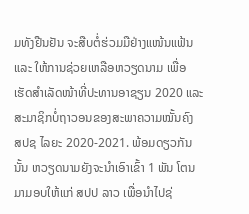ມທັງຢືນຢັນ ຈະສືບຕໍ່ຮ່ວມມືຢ່າງແໜ້ນແຟ້ນ ແລະ ໃຫ້ການຊ່ວຍເຫລືອຫວຽດນາມ ເພື່ອເຮັດສຳເລັດໜ້າທີ່ປະທານອາຊຽນ 2020 ແລະ ສະມາຊິກບໍ່ຖາວອນຂອງສະພາຄວາມໝັ້ນຄົງ ສປຊ ໄລຍະ 2020-2021. ພ້ອມດຽວກັນນັ້ນ ຫວຽດນາມຍັງຈະນຳເອົາເຂົ້າ 1 ພັນ ໂຕນ ມາມອບໃຫ້ແກ່ ສປປ ລາວ ເພື່ອນຳໄປຊ່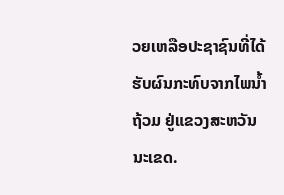ວຍເຫລືອປະຊາຊົນທີ່ໄດ້ຮັບຜົນກະທົບຈາກໄພນ້ຳຖ້ວມ ຢູ່ແຂວງສະຫວັນນະເຂດ.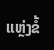ແຫຼ່ງຂໍ້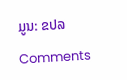ມູນ: ຂປລ

Comments